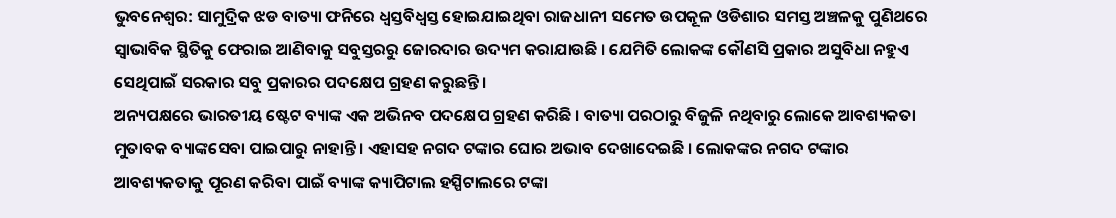ଭୁବନେଶ୍ବର: ସାମୁଦ୍ରିକ ଝଡ ବାତ୍ୟା ଫନିରେ ଧ୍ବସ୍ତବିଧ୍ବସ୍ତ ହୋଇଯାଇଥିବା ରାଜଧାନୀ ସମେତ ଉପକୂଳ ଓଡିଶାର ସମସ୍ତ ଅଞ୍ଚଳକୁ ପୁଣିଥରେ ସ୍ବାଭାବିକ ସ୍ଥିତିକୁ ଫେରାଇ ଆଣିବାକୁ ସବୁସ୍ତରରୁ ଜୋରଦାର ଉଦ୍ୟମ କରାଯାଉଛି । ଯେମିତି ଲୋକଙ୍କ କୌଣସି ପ୍ରକାର ଅସୁବିଧା ନହୁଏ ସେଥିପାଇଁ ସରକାର ସବୁ ପ୍ରକାରର ପଦକ୍ଷେପ ଗ୍ରହଣ କରୁଛନ୍ତି ।
ଅନ୍ୟପକ୍ଷରେ ଭାରତୀୟ ଷ୍ଟେଟ ବ୍ୟାଙ୍କ ଏକ ଅଭିନବ ପଦକ୍ଷେପ ଗ୍ରହଣ କରିଛି । ବାତ୍ୟା ପରଠାରୁ ବିଜୁଳି ନଥିବାରୁ ଲୋକେ ଆବଶ୍ୟକତା ମୁତାବକ ବ୍ୟାଙ୍କସେବା ପାଇପାରୁ ନାହାନ୍ତି । ଏହାସହ ନଗଦ ଟଙ୍କାର ଘୋର ଅଭାବ ଦେଖାଦେଇଛି । ଲୋକଙ୍କର ନଗଦ ଟଙ୍କାର ଆବଶ୍ୟକତାକୁ ପୂରଣ କରିବା ପାଇଁ ବ୍ୟାଙ୍କ କ୍ୟାପିଟାଲ ହସ୍ପିଟାଲରେ ଟଙ୍କା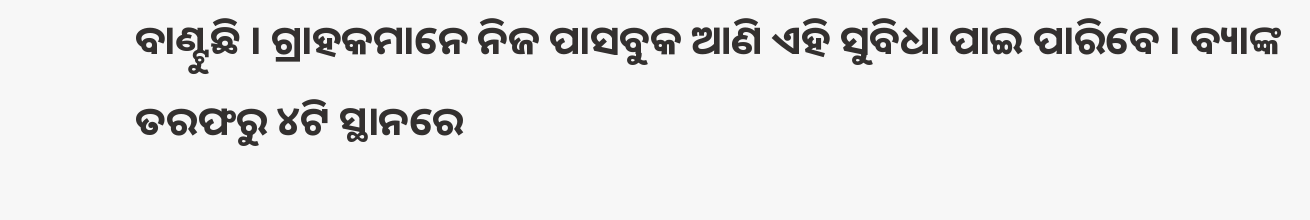ବାଣ୍ଟୁଛି । ଗ୍ରାହକମାନେ ନିଜ ପାସବୁକ ଆଣି ଏହି ସୁବିଧା ପାଇ ପାରିବେ । ବ୍ୟାଙ୍କ ତରଫରୁ ୪ଟି ସ୍ଥାନରେ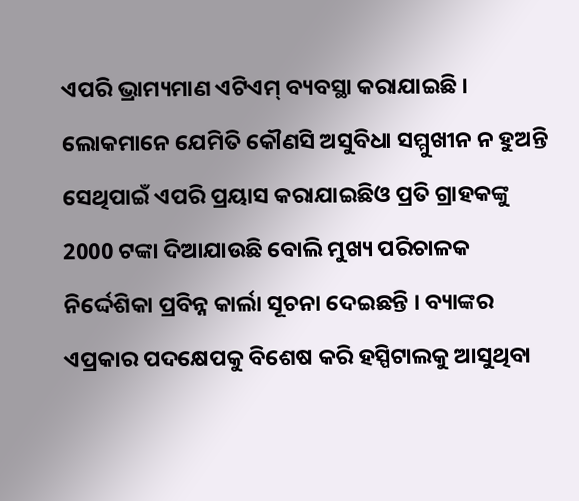ଏପରି ଭ୍ରାମ୍ୟମାଣ ଏଟିଏମ୍ ବ୍ୟବସ୍ଥା କରାଯାଇଛି ।
ଲୋକମାନେ ଯେମିତି କୌଣସି ଅସୁବିଧା ସମ୍ମୁଖୀନ ନ ହୁଅନ୍ତି ସେଥିପାଇଁ ଏପରି ପ୍ରୟାସ କରାଯାଇଛିଓ ପ୍ରତି ଗ୍ରାହକଙ୍କୁ 2000 ଟଙ୍କା ଦିଆଯାଉଛି ବୋଲି ମୁଖ୍ୟ ପରିଚାଳକ ନିର୍ଦ୍ଦେଶିକା ପ୍ରବିନ୍ନ କାର୍ଲା ସୂଚନା ଦେଇଛନ୍ତି । ବ୍ୟାଙ୍କର ଏପ୍ରକାର ପଦକ୍ଷେପକୁ ବିଶେଷ କରି ହସ୍ପିଟାଲକୁ ଆସୁଥିବା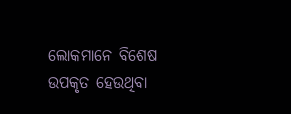ଲୋକମାନେ ବିଶେଷ ଉପକୃତ ହେଉଥିବା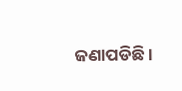ଜଣାପଡିଛି ।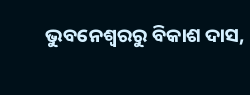ଭୁବନେଶ୍ବରରୁ ବିକାଶ ଦାସ,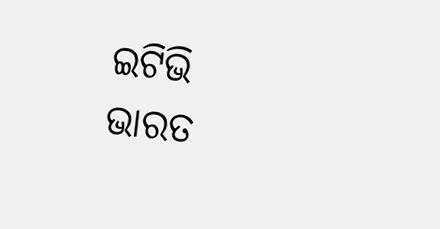ଇଟିଭି ଭାରତ